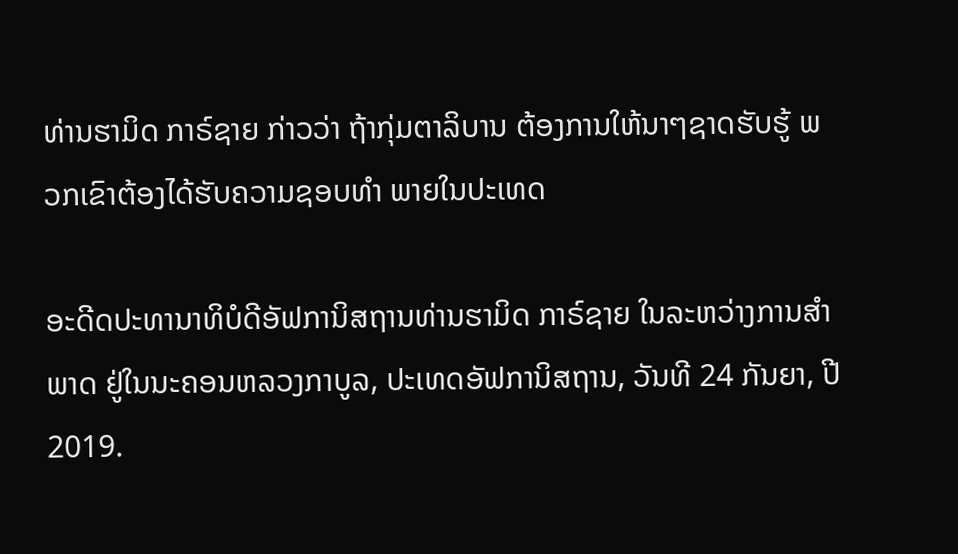ທ່ານຮາມິດ ກາຣ໌ຊາຍ ກ່າວວ່າ ຖ້າກຸ່ມຕາລິບານ ຕ້ອງການໃຫ້ນາໆຊາດຮັບຮູ້ ພວກເຂົາຕ້ອງໄດ້ຮັບຄວາມຊອບທໍາ ພາຍໃນປະເທດ

ອະດີດປະທານາທິບໍດີອັຟການິສຖານທ່ານຮາມິດ ກາຣ໌ຊາຍ ໃນລະຫວ່າງການສໍາພາດ ຢູ່ໃນນະຄອນຫລວງກາບູລ, ປະເທດອັຟການິສຖານ, ວັນທີ 24 ກັນຍາ, ປີ 2019.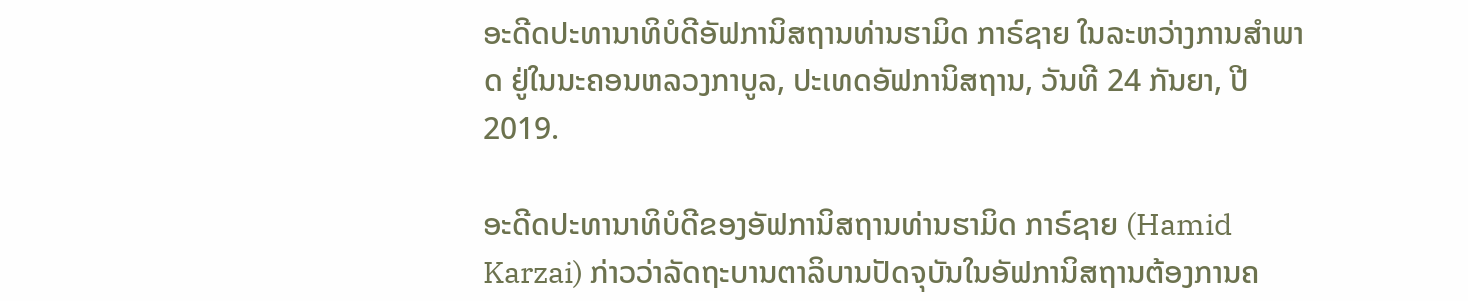ອະດີດປະທານາທິບໍດີອັຟການິສຖານທ່ານຮາມິດ ກາຣ໌ຊາຍ ໃນລະຫວ່າງການສໍາພາດ ຢູ່ໃນນະຄອນຫລວງກາບູລ, ປະເທດອັຟການິສຖານ, ວັນທີ 24 ກັນຍາ, ປີ 2019.

ອະດີດປະທານາທິບໍດີຂອງອັຟການິສຖານທ່ານຮາມິດ ກາຣ໌ຊາຍ (Hamid Karzai) ກ່າວວ່າລັດຖະບານຕາລິບານປັດຈຸບັນໃນອັຟການິສຖານຕ້ອງການຄ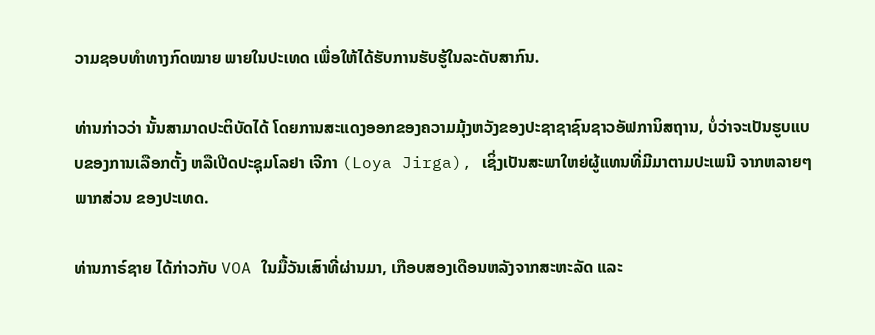ວາມຊອບທໍາທາງກົດໝາຍ ພາຍໃນປະເທດ ເພື່ອໃຫ້ໄດ້ຮັບການຮັບຮູ້ໃນລະດັບສາກົນ.

ທ່ານກ່າວວ່າ ນັ້ນສາມາດປະຕິບັດໄດ້ ໂດຍການສະແດງອອກຂອງຄວາມມຸ້ງຫວັງຂອງປະຊາຊາຊົນຊາວອັຟການິສຖານ, ບໍ່ວ່າຈະເປັນຮູບແບບຂອງການເລືອກຕັ້ງ ຫລືເປີດປະຊຸມໂລຢາ ເຈີກາ (Loya Jirga), ເຊິ່ງເປັນສະພາໃຫຍ່ຜູ້ແທນທີ່ມີມາຕາມປະເພນີ ຈາກຫລາຍໆພາກສ່ວນ ຂອງປະເທດ.

ທ່ານກາຣ໌ຊາຍ ໄດ້ກ່າວກັບ VOA ໃນມື້ວັນເສົາທີ່ຜ່ານມາ, ເກືອບສອງເດືອນຫລັງຈາກສະຫະລັດ ແລະ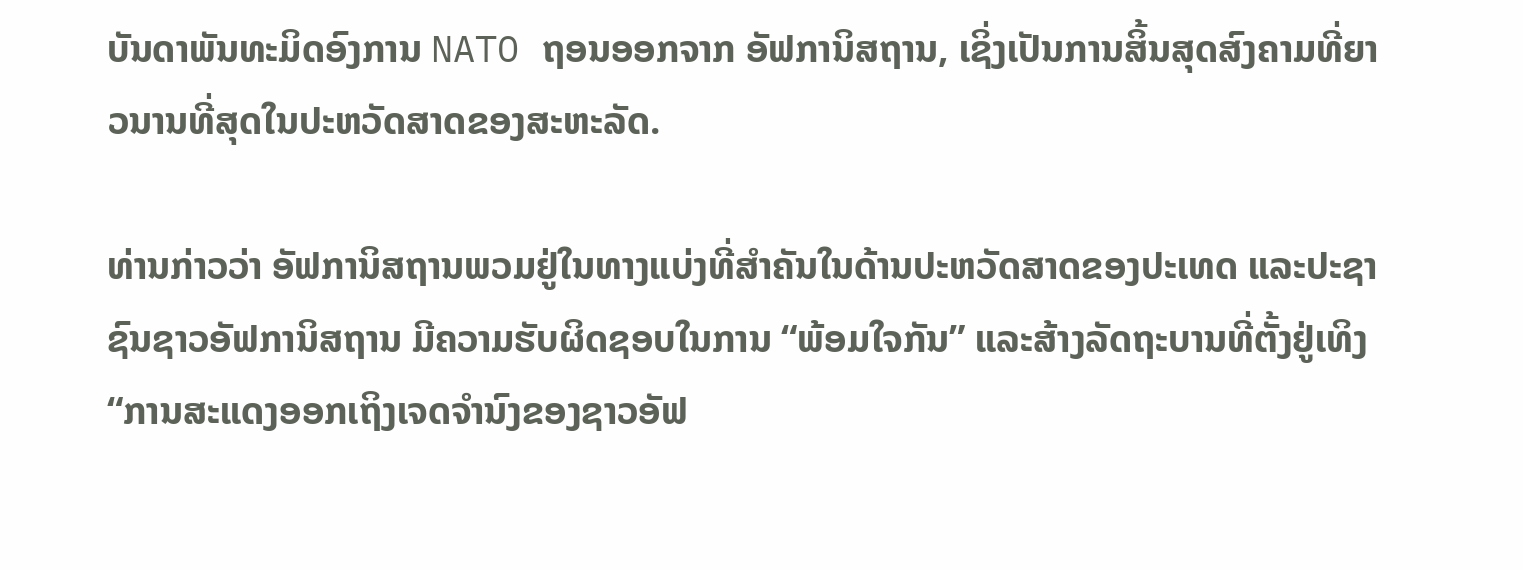ບັນດາພັນທະມິດອົງການ NATO ຖອນອອກຈາກ ອັຟການິສຖານ, ເຊິ່ງເປັນການສິ້ນສຸດສົງຄາມທີ່ຍາວນານທີ່ສຸດໃນປະຫວັດສາດຂອງສະຫະລັດ.

ທ່ານກ່າວວ່າ ອັຟການິສຖານພວມຢູ່ໃນທາງແບ່ງທີ່ສຳຄັນໃນດ້ານປະຫວັດສາດຂອງປະເທດ ແລະປະຊາຊົນຊາວອັຟການິສຖານ ມີຄວາມຮັບຜິດຊອບໃນການ “ພ້ອມໃຈກັນ” ແລະສ້າງລັດຖະບານທີ່ຕັ້ງຢູ່ເທິງ “ການສະແດງອອກເຖິງເຈດຈໍານົງຂອງຊາວອັຟ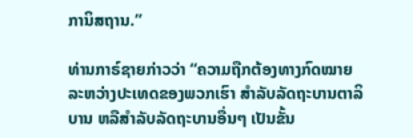ການິສຖານ.”

ທ່ານກາຣ໌ຊາຍກ່າວວ່າ “ຄວາມຖືກຕ້ອງທາງກົດໝາຍລະຫວ່າງປະເທດຂອງພວກເຮົາ ສໍາລັບລັດຖະບານຕາລິບານ ຫລືສໍາລັບລັດຖະບານອື່ນໆ ເປັນຂັ້ນ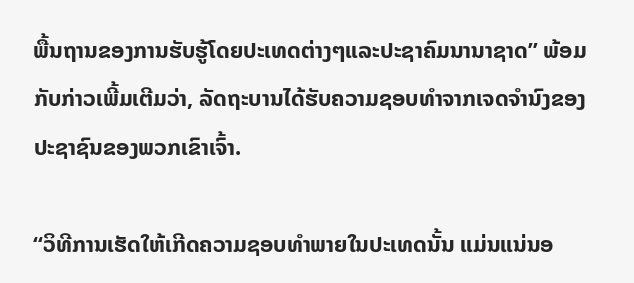ພື້ນຖານຂອງການຮັບຮູ້ໂດຍປະເທດຕ່າງໆແລະປະຊາຄົມນານາຊາດ” ພ້ອມກັບກ່າວເພີ້ມເຕີມວ່າ, ລັດຖະບານໄດ້ຮັບຄວາມຊອບທໍາຈາກເຈດຈໍານົງຂອງປະຊາຊົນຂອງພວກເຂົາເຈົ້າ.

“ວິທີການເຮັດໃຫ້ເກີດຄວາມຊອບທໍາພາຍໃນປະເທດນັ້ນ ແມ່ນແນ່ນອ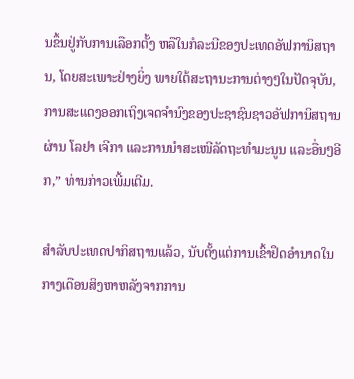ນຂຶ້ນຢູ່ກັບການເລືອກຕັ້ງ ຫລືໃນກໍລະນີຂອງປະເທດອັຟການິສຖານ, ໂດຍສະເພາະຢ່າງຍິ່ງ ພາຍໃຕ້ສະຖານະການຕ່າງໆໃນປັດຈຸບັນ, ການສະແດງອອກເຖິງເຈດຈໍານົງຂອງປະຊາຊົນຊາວອັຟການິສຖານຜ່ານ ໂລຢາ ເຈີກາ ແລະການນຳສະເໜີລັດຖະທໍາມະນູນ ແລະອື່ນໆອີກ,” ທ່ານກ່າວເພີ້ມເຕີມ.

ສໍາລັບປະເທດປາກິສຖານແລ້ວ, ນັບຕັ້ງແຕ່ການເຂົ້າຢຶດອໍານາດໃນກາງເດືອນສິງຫາຫລັງຈາກການ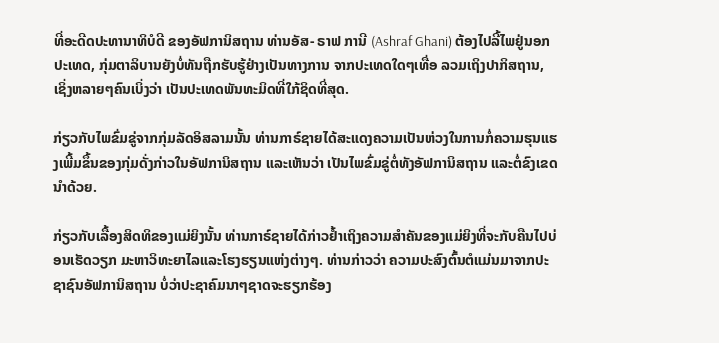ທີ່ອະດີດປະທານາທິບໍດີ ຂອງອັຟການິສຖານ ທ່ານອັສ- ຣາຟ ການີ (Ashraf Ghani) ຕ້ອງໄປລີ້ໄພຢູ່ນອກປະເທດ, ກຸ່ມຕາລິບານຍັງບໍ່ທັນຖືກຮັບຮູ້ຢ່າງເປັນທາງການ ຈາກປະເທດໃດໆເທື່ອ ລວມເຖິງປາກິສຖານ, ເຊິ່ງຫລາຍໆຄົນເບິ່ງວ່າ ເປັນປະເທດພັນທະມິດທີ່ໃກ້ຊິດທີ່ສຸດ.

ກ່ຽວກັບໄພຂົ່ມຂູ່ຈາກກຸ່ມລັດອິສລາມນັ້ນ ທ່ານກາຣ໌ຊາຍໄດ້ສະແດງຄວາມເປັນຫ່ວງໃນການກໍ່ຄວາມຮຸນແຮງເພີ້ມຂຶ້ນຂອງກຸ່ມດັ່ງກ່າວໃນອັຟການິສຖານ ແລະເຫັນວ່າ ເປັນໄພຂົ່ມຂູ່ຕໍ່ທັງອັຟການິສຖານ ແລະຕໍ່ຂົງເຂດນຳດ້ວຍ.

ກ່ຽວກັບເລື້ອງສິດທິຂອງແມ່ຍິງນັ້ນ ທ່ານກາຣ໌ຊາຍໄດ້ກ່າວຢ້ຳເຖິງຄວາມສຳຄັນຂອງແມ່ຍິງທີ່ຈະກັບຄືນໄປບ່ອນເຮັດວຽກ ມະຫາວິທະຍາໄລແລະໂຮງຮຽນແຫ່ງຕ່າງໆ. ທ່ານກ່າວວ່າ ຄວາມປະສົງຕົ້ນຕໍແມ່ນມາຈາກປະຊາຊົນອັຟການິສຖານ ບໍ່ວ່າປະຊາຄົມນາໆຊາດຈະຮຽກຮ້ອງ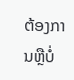ຕ້ອງການຫຼືບໍ່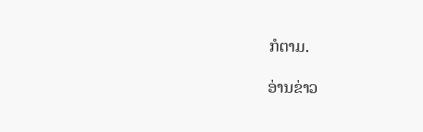ກໍຕາມ.

ອ່ານຂ່າວ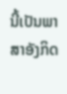ນີ້ເປັນພາສາອັງກິດ